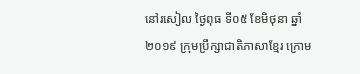នៅរសៀល ថ្ងៃពុធ ទី០៥ ខែមិថុនា ឆ្នាំ២០១៩ ក្រុមប្រឹក្សាជាតិភាសាខ្មែរ ក្រោម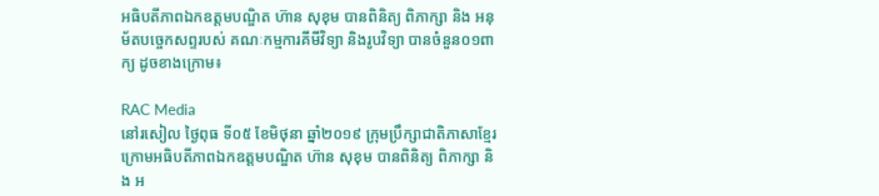អធិបតីភាពឯកឧត្តមបណ្ឌិត ហ៊ាន សុខុម បានពិនិត្យ ពិភាក្សា និង អនុម័តបច្ចេកសព្ទរបស់ គណៈកម្មការគីមីវិទ្យា និងរូបវិទ្យា បានចំនួន០១ពាក្យ ដូចខាងក្រោម៖

RAC Media
នៅរសៀល ថ្ងៃពុធ ទី០៥ ខែមិថុនា ឆ្នាំ២០១៩ ក្រុមប្រឹក្សាជាតិភាសាខ្មែរ ក្រោមអធិបតីភាពឯកឧត្តមបណ្ឌិត ហ៊ាន សុខុម បានពិនិត្យ ពិភាក្សា និង អ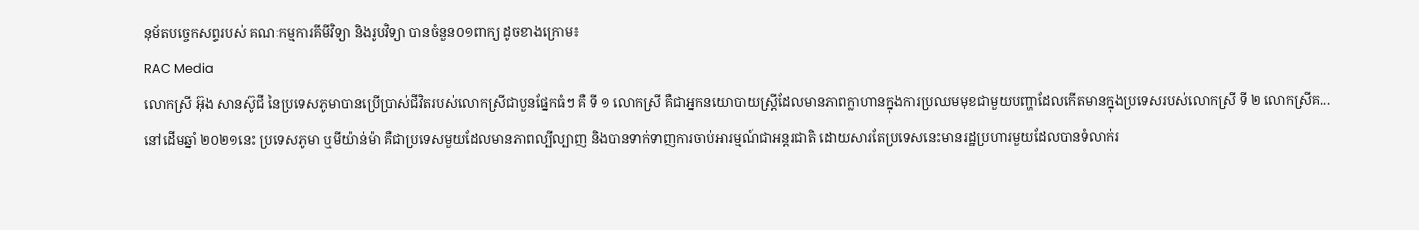នុម័តបច្ចេកសព្ទរបស់ គណៈកម្មការគីមីវិទ្យា និងរូបវិទ្យា បានចំនួន០១ពាក្យ ដូចខាងក្រោម៖
RAC Media
លោកស្រី អ៊ុង សានស៊ូជី នៃប្រទេសភូមាបានប្រើប្រាស់ជីវិតរបស់លោកស្រីជាបួនផ្នែកធំៗ គឺ ទី ១ លោកស្រី គឺជាអ្នកនយោបាយស្ត្រីដែលមានភាពក្លាហានក្នុងការប្រឈមមុខជាមួយបញ្ហាដែលកើតមានក្នុងប្រទេសរបស់លោកស្រី ទី ២ លោកស្រីគ...
នៅដើមឆ្នាំ ២០២១នេះ ប្រទេសភូមា ឬមីយ៉ាន់ម៉ា គឺជាប្រទេសមួយដែលមានភាពល្បីល្បាញ និងបានទាក់ទាញការចាប់អារម្មណ៍ជាអន្តរជាតិ ដោយសារតែប្រទេសនេះមានរដ្ឋប្រហារមួយដែលបានទំលាក់រ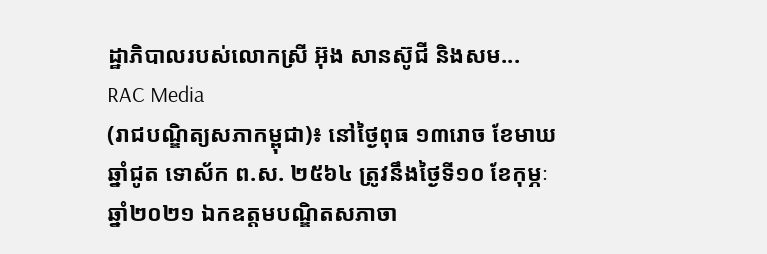ដ្ឋាភិបាលរបស់លោកស្រី អ៊ុង សានស៊ូជី និងសម...
RAC Media
(រាជបណ្ឌិត្យសភាកម្ពុជា)៖ នៅថ្ងៃពុធ ១៣រោច ខែមាឃ ឆ្នាំជូត ទោស័ក ព.ស. ២៥៦៤ ត្រូវនឹងថ្ងៃទី១០ ខែកុម្ភៈ ឆ្នាំ២០២១ ឯកឧត្តមបណ្ឌិតសភាចា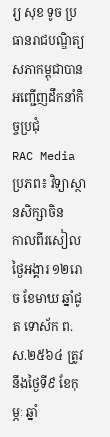រ្យ សុខ ទូច ប្រធានរាជបណ្ឌិត្យសភាកម្ពុជាបានអញ្ជើញដឹកនាំកិច្ចប្រជុំ
RAC Mediaប្រភព៖ វិទ្យាស្ថានសិក្សាចិន
កាលពីរសៀលថ្ងៃអង្គារ ១២រោច ខែមាឃ ឆ្នាំជូត ទោស័ក ព.ស.២៥៦៤ ត្រូវនឹងថ្ងៃទី៩ ខែកុម្ភៈ ឆ្នាំ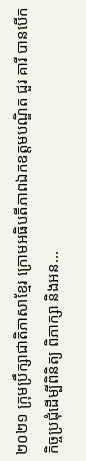២០២១ ក្រុមប្រឹក្សាជាតិភាសាខ្មែរ ក្រោមអធិបតីភាពឯកឧត្តមបណ្ឌិត ជួរ គារី បានបើកកិច្ចប្រជុំដើម្បីពិនិត្យ ពិភាក្សា និងអន...